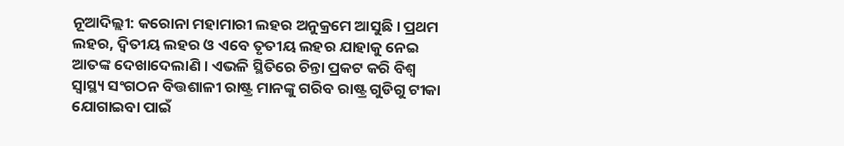ନୂଆଦିଲ୍ଲୀ: କରୋନା ମହାମାରୀ ଲହର ଅନୁକ୍ରମେ ଆସୁଛି । ପ୍ରଥମ ଲହର, ଦ୍ବିତୀୟ ଲହର ଓ ଏବେ ତୃତୀୟ ଲହର ଯାହାକୁ ନେଇ ଆତଙ୍କ ଦେଖାଦେଲାଣି । ଏଭଳି ସ୍ଥିତିରେ ଚିନ୍ତା ପ୍ରକଟ କରି ବିଶ୍ୱ ସ୍ୱାସ୍ଥ୍ୟ ସଂଗଠନ ବିତ୍ତଶାଳୀ ରାଷ୍ଟ୍ର ମାନଙ୍କୁ ଗରିବ ରାଷ୍ଟ୍ର ଗୁଡିଗୁ ଟୀକା ଯୋଗାଇବା ପାଇଁ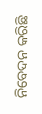ନିବେଦନ କରିଛି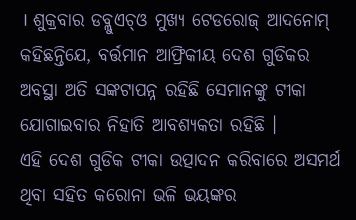। ଶୁକ୍ରବାର ଡବ୍ଲୁଏଚ୍ଓ ମୁଖ୍ୟ ଟେଡରୋଜ୍ ଆଦନୋମ୍ କହିଛନ୍ତିଯେ, ବର୍ତ୍ତମାନ ଆଫ୍ରିକୀୟ ଦେଶ ଗୁଡିକର ଅବସ୍ଥା ଅତି ସଙ୍କଟାପନ୍ନ ରହିଛି ସେମାନଙ୍କୁ ଟୀକା ଯୋଗାଇବାର ନିହାତି ଆବଶ୍ୟକତା ରହିଛି ।
ଏହି ଦେଶ ଗୁଡିକ ଟୀକା ଉତ୍ପାଦନ କରିବାରେ ଅସମର୍ଥ ଥିବା ସହିତ କରୋନା ଭଳି ଭୟଙ୍କର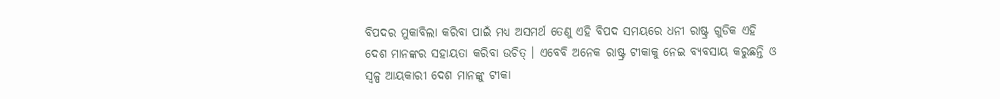ବିପଦର ମୁକାବିଲା କରିବା ପାଇଁ ମଧ୍ୟ ଅସମର୍ଥ ତେଣୁ ଏହି ବିପଦ ସମୟରେ ଧନୀ ରାଷ୍ଟ୍ର ଗୁଡିକ ଏହି ଦେଶ ମାନଙ୍କର ସହାୟତା କରିବା ଉଚିତ୍ । ଏବେବି ଅନେକ ରାଷ୍ଟ୍ର ଟୀକାକୁ ନେଇ ବ୍ୟବସାୟ କରୁଛନ୍ତି ଓ ସ୍ୱଳ୍ପ ଆୟକାରୀ ଦେଶ ମାନଙ୍କୁ ଟୀକା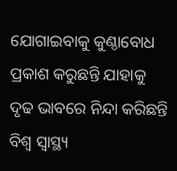ଯୋଗାଇବାକୁ କୁଣ୍ଠାବୋଧ ପ୍ରକାଶ କରୁଛନ୍ତି ଯାହାକୁ ଦୃଢ ଭାବରେ ନିନ୍ଦା କରିଛନ୍ତି ବିଶ୍ୱ ସ୍ୱାସ୍ଥ୍ୟ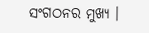ସଂଗଠନର ମୁଖ୍ୟ ।